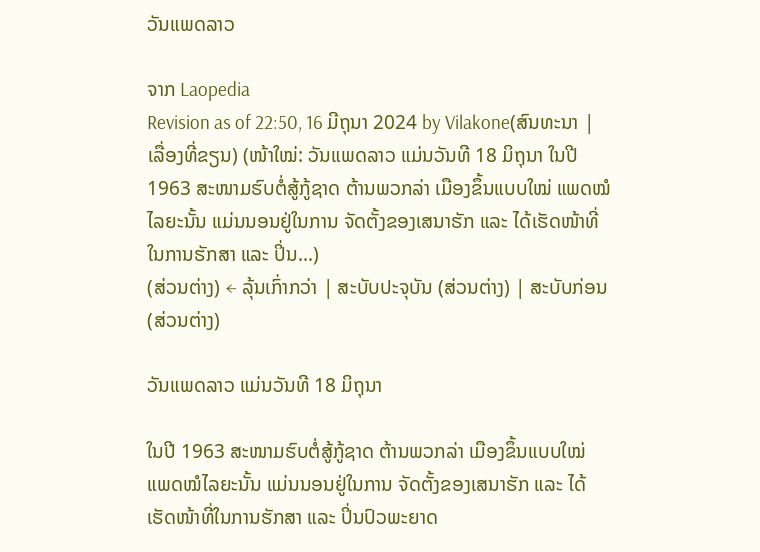ວັນແພດລາວ

ຈາກ Laopedia
Revision as of 22:50, 16 ມີຖຸນາ 2024 by Vilakone(ສົນທະນາ | ເລື່ອງທີ່ຂຽນ) (ໜ້າໃໝ່: ວັນແພດລາວ ແມ່ນວັນທີ 18 ມິຖຸນາ ໃນປີ 1963 ສະໜາມຮົບຕໍ່ສູ້ກູ້ຊາດ ຕ້ານພວກລ່າ ເມືອງຂຶ້ນແບບໃໝ່ ແພດໝໍໄລຍະນັ້ນ ແມ່ນນອນຢູ່ໃນການ ຈັດຕັ້ງຂອງເສນາຮັກ ແລະ ໄດ້ເຮັດໜ້າທີ່ໃນການຮັກສາ ແລະ ປິ່ນ...)
(ສ່ວນຕ່າງ) ← ລຸ້ນເກົ່າກວ່າ | ສະບັບປະຈຸບັນ (ສ່ວນຕ່າງ) | ສະບັບກ່ອນ (ສ່ວນຕ່າງ)

ວັນແພດລາວ ແມ່ນວັນທີ 18 ມິຖຸນາ

ໃນປີ 1963 ສະໜາມຮົບຕໍ່ສູ້ກູ້ຊາດ ຕ້ານພວກລ່າ ເມືອງຂຶ້ນແບບໃໝ່ ແພດໝໍໄລຍະນັ້ນ ແມ່ນນອນຢູ່ໃນການ ຈັດຕັ້ງຂອງເສນາຮັກ ແລະ ໄດ້ເຮັດໜ້າທີ່ໃນການຮັກສາ ແລະ ປິ່ນປົວພະຍາດ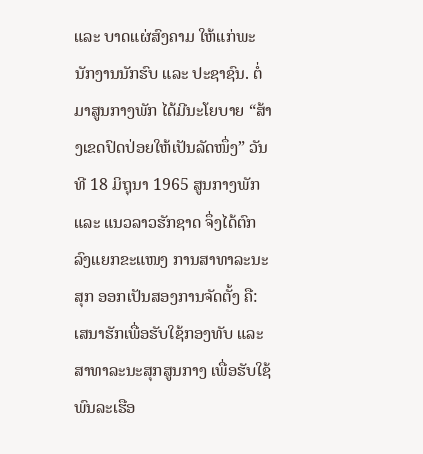ແລະ ບາດແຜ່ສົງຄາມ ໃຫ້ແກ່ພະນັກງານນັກຮົບ ແລະ ປະຊາຊົນ. ຕໍ່ມາສູນກາງພັກ ໄດ້ມີນະໂຍບາຍ “ສ້າງເຂດປົດປ່ອຍໃຫ້ເປັນລັດໜຶ່ງ” ວັນທີ 18 ມິຖຸນາ 1965 ສູນກາງພັກ ແລະ ແນວລາວຮັກຊາດ ຈຶ່ງໄດ້ຕົກລົງແຍກຂະແໜງ ການສາທາລະນະສຸກ ອອກເປັນສອງການຈັດຕັ້ງ ຄື: ເສນາຮັກເພື່ອຮັບໃຊ້ກອງທັບ ແລະ ສາທາລະນະສຸກສູນກາງ ເພື່ອຮັບໃຊ້ພົນລະເຮືອ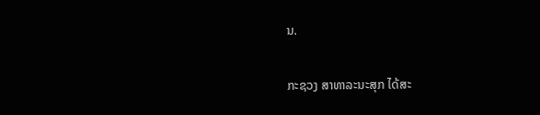ນ.

ກະຊວງ ສາທາລະນະສຸກ ໄດ້ສະ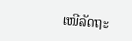ເໜີລັດຖະ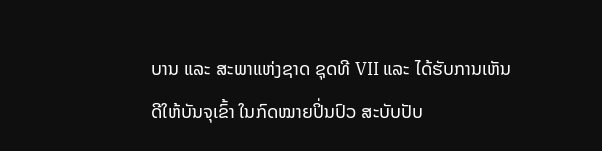ບານ ແລະ ສະພາແຫ່ງຊາດ ຊຸດທີ VII ແລະ ໄດ້ຮັບການເຫັນດີໃຫ້ບັນຈຸເຂົ້າ ໃນກົດໝາຍປິ່ນປົວ ສະບັບປັບ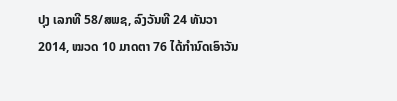ປຸງ ເລກທີ 58/ສພຊ, ລົງວັນທີ 24 ທັນວາ 2014, ໝວດ 10 ມາດຕາ 76 ໄດ້ກໍານົດເອົາວັນ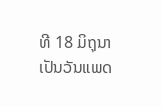ທີ 18 ມິຖຸນາ ເປັນວັນແພດ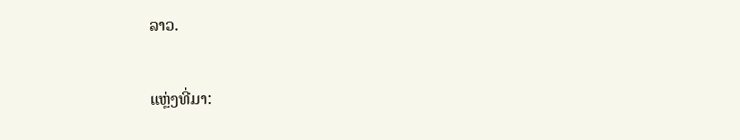ລາວ.

ແຫຼ່ງທີ່ມາ: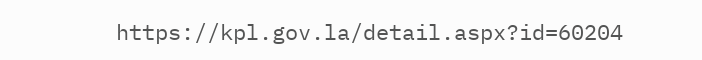https://kpl.gov.la/detail.aspx?id=60204